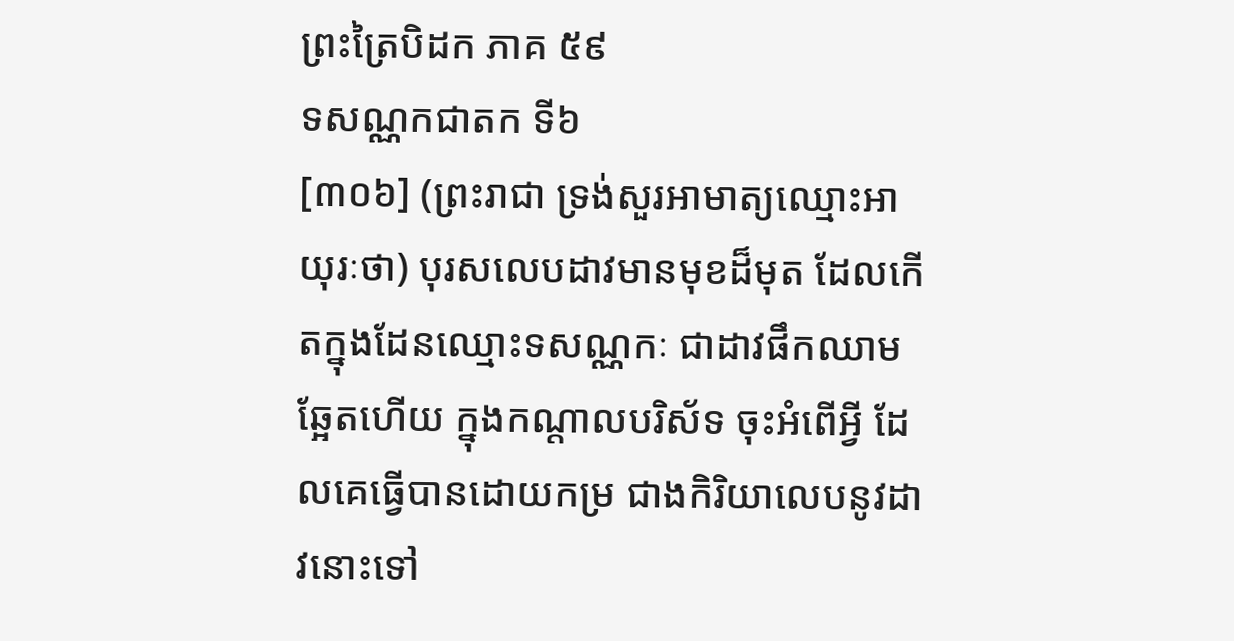ព្រះត្រៃបិដក ភាគ ៥៩
ទសណ្ណកជាតក ទី៦
[៣០៦] (ព្រះរាជា ទ្រង់សួរអាមាត្យឈ្មោះអាយុរៈថា) បុរសលេបដាវមានមុខដ៏មុត ដែលកើតក្នុងដែនឈ្មោះទសណ្ណកៈ ជាដាវផឹកឈាមឆ្អែតហើយ ក្នុងកណ្តាលបរិស័ទ ចុះអំពើអ្វី ដែលគេធ្វើបានដោយកម្រ ជាងកិរិយាលេបនូវដាវនោះទៅ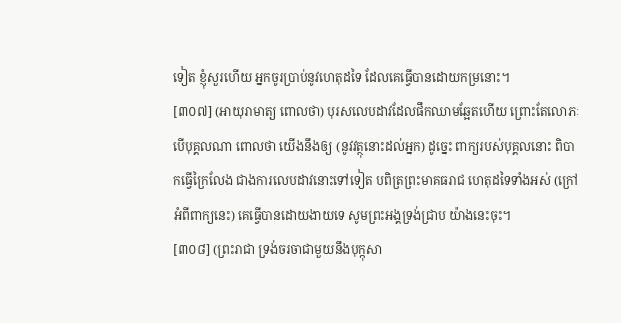ទៀត ខ្ញុំសួរហើយ អ្នកចូរប្រាប់នូវហេតុដទៃ ដែលគេធ្វើបានដោយកម្រនោះ។
[៣០៧] (អាយុរាមាត្យ ពោលថា) បុរសលេបដាវដែលផឹកឈាមឆ្អែតហើយ ព្រោះតែលោភៈ បើបុគ្គលណា ពោលថា យើងនឹងឲ្យ (នូវវត្ថុនោះដល់អ្នក) ដូច្នេះ ពាក្យរបស់បុគ្គលនោះ ពិបាកធ្វើក្រៃលែង ជាងការលេបដាវនោះទៅទៀត បពិត្រព្រះមាគធរាជ ហេតុដទៃទាំងអស់ (ក្រៅអំពីពាក្យនេះ) គេធ្វើបានដោយងាយទេ សូមព្រះអង្គទ្រង់ជ្រាប យ៉ាងនេះចុះ។
[៣០៨] (ព្រះរាជា ទ្រង់ចរចាជាមួយនឹងបុក្កុសា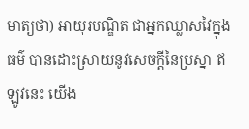មាត្យថា) អាយុរបណ្ឌិត ជាអ្នកឈ្លាសវៃក្នុងធម៌ បានដោះស្រាយនូវសេចក្តីនៃប្រស្នា ឥឡូវនេះ យើង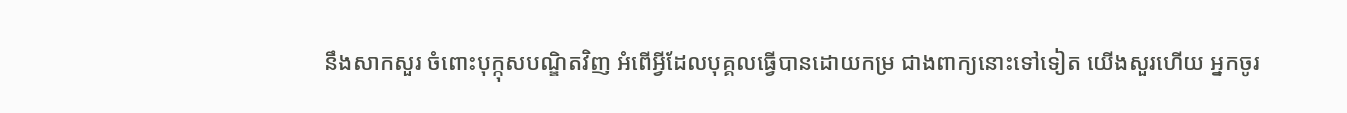នឹងសាកសួរ ចំពោះបុក្កុសបណ្ឌិតវិញ អំពើអ្វីដែលបុគ្គលធ្វើបានដោយកម្រ ជាងពាក្យនោះទៅទៀត យើងសួរហើយ អ្នកចូរ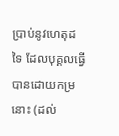ប្រាប់នូវហេតុដទៃ ដែលបុគ្គលធ្វើបានដោយកម្រនោះ (ដល់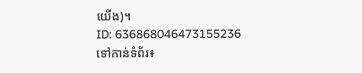យើង)។
ID: 636868046473155236
ទៅកាន់ទំព័រ៖